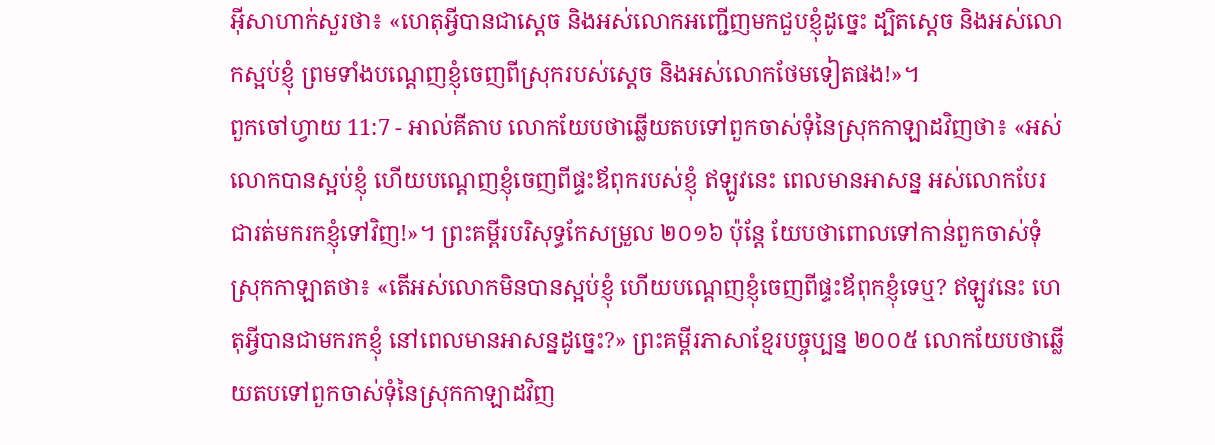អ៊ីសាហាក់សួរថា៖ «ហេតុអ្វីបានជាស្តេច និងអស់លោកអញ្ជើញមកជួបខ្ញុំដូច្នេះ ដ្បិតស្តេច និងអស់លោកស្អប់ខ្ញុំ ព្រមទាំងបណ្តេញខ្ញុំចេញពីស្រុករបស់ស្តេច និងអស់លោកថែមទៀតផង!»។
ពួកចៅហ្វាយ 11:7 - អាល់គីតាប លោកយែបថាឆ្លើយតបទៅពួកចាស់ទុំនៃស្រុកកាឡាដវិញថា៖ «អស់លោកបានស្អប់ខ្ញុំ ហើយបណ្តេញខ្ញុំចេញពីផ្ទះឪពុករបស់ខ្ញុំ ឥឡូវនេះ ពេលមានអាសន្ន អស់លោកបែរជារត់មករកខ្ញុំទៅវិញ!»។ ព្រះគម្ពីរបរិសុទ្ធកែសម្រួល ២០១៦ ប៉ុន្ដែ យែបថាពោលទៅកាន់ពួកចាស់ទុំស្រុកកាឡាតថា៖ «តើអស់លោកមិនបានស្អប់ខ្ញុំ ហើយបណ្តេញខ្ញុំចេញពីផ្ទះឪពុកខ្ញុំទេឬ? ឥឡូវនេះ ហេតុអ្វីបានជាមករកខ្ញុំ នៅពេលមានអាសន្នដូច្នេះ?» ព្រះគម្ពីរភាសាខ្មែរបច្ចុប្បន្ន ២០០៥ លោកយែបថាឆ្លើយតបទៅពួកចាស់ទុំនៃស្រុកកាឡាដវិញ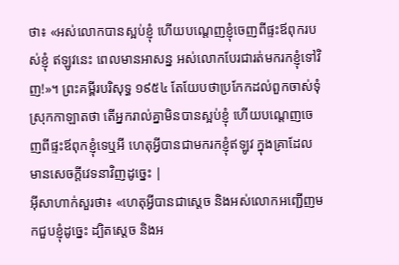ថា៖ «អស់លោកបានស្អប់ខ្ញុំ ហើយបណ្ដេញខ្ញុំចេញពីផ្ទះឪពុករបស់ខ្ញុំ ឥឡូវនេះ ពេលមានអាសន្ន អស់លោកបែរជារត់មករកខ្ញុំទៅវិញ!»។ ព្រះគម្ពីរបរិសុទ្ធ ១៩៥៤ តែយែបថាប្រកែកដល់ពួកចាស់ទុំស្រុកកាឡាតថា តើអ្នករាល់គ្នាមិនបានស្អប់ខ្ញុំ ហើយបណ្តេញចេញពីផ្ទះឪពុកខ្ញុំទេឬអី ហេតុអ្វីបានជាមករកខ្ញុំឥឡូវ ក្នុងគ្រាដែលមានសេចក្ដីវេទនាវិញដូច្នេះ |
អ៊ីសាហាក់សួរថា៖ «ហេតុអ្វីបានជាស្តេច និងអស់លោកអញ្ជើញមកជួបខ្ញុំដូច្នេះ ដ្បិតស្តេច និងអ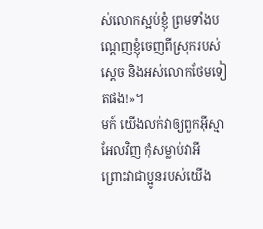ស់លោកស្អប់ខ្ញុំ ព្រមទាំងបណ្តេញខ្ញុំចេញពីស្រុករបស់ស្តេច និងអស់លោកថែមទៀតផង!»។
មក៍ យើងលក់វាឲ្យពួកអ៊ីស្មាអែលវិញ កុំសម្លាប់វាអី ព្រោះវាជាប្អូនរបស់យើង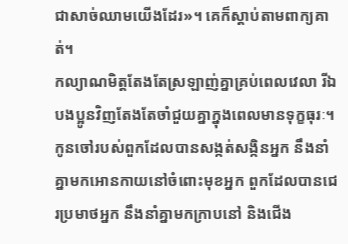ជាសាច់ឈាមយើងដែរ»។ គេក៏ស្តាប់តាមពាក្យគាត់។
កល្យាណមិត្តតែងតែស្រឡាញ់គ្នាគ្រប់ពេលវេលា រីឯបងប្អូនវិញតែងតែចាំជួយគ្នាក្នុងពេលមានទុក្ខធុរៈ។
កូនចៅរបស់ពួកដែលបានសង្កត់សង្កិនអ្នក នឹងនាំគ្នាមកអោនកាយនៅចំពោះមុខអ្នក ពួកដែលបានជេរប្រមាថអ្នក នឹងនាំគ្នាមកក្រាបនៅ និងជើង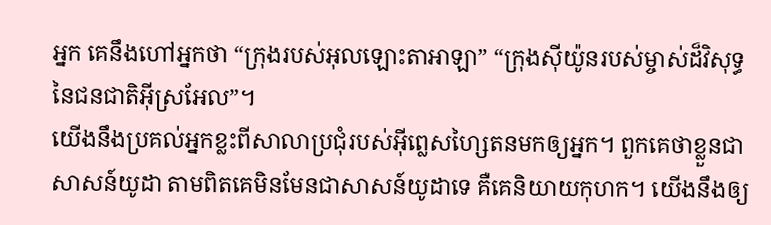អ្នក គេនឹងហៅអ្នកថា “ក្រុងរបស់អុលឡោះតាអាឡា” “ក្រុងស៊ីយ៉ូនរបស់ម្ចាស់ដ៏វិសុទ្ធ នៃជនជាតិអ៊ីស្រអែល”។
យើងនឹងប្រគល់អ្នកខ្លះពីសាលាប្រជុំរបស់អ៊ីព្លេសហ្សៃតនមកឲ្យអ្នក។ ពួកគេថាខ្លួនជាសាសន៍យូដា តាមពិតគេមិនមែនជាសាសន៍យូដាទេ គឺគេនិយាយកុហក។ យើងនឹងឲ្យ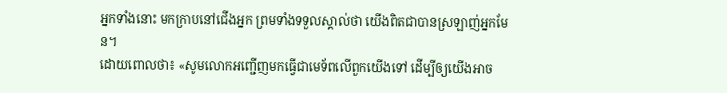អ្នកទាំងនោះ មកក្រាបនៅជើងអ្នក ព្រមទាំងទទួលស្គាល់ថា យើងពិតជាបានស្រឡាញ់អ្នកមែន។
ដោយពោលថា៖ «សូមលោកអញ្ជើញមកធ្វើជាមេទ័ពលើពួកយើងទៅ ដើម្បីឲ្យយើងអាច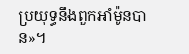ប្រយុទ្ធនឹងពួកអាំម៉ូនបាន»។